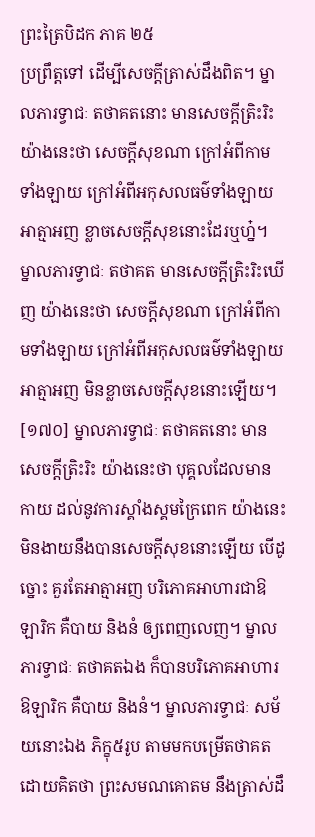ព្រះត្រៃបិដក ភាគ ២៥
ប្រព្រឹត្តទៅ ដើម្បីសេចក្តីត្រាស់ដឹងពិត។ ម្នាលភារទ្វាជៈ តថាគតនោះ មានសេចក្តីត្រិះរិះ យ៉ាងនេះថា សេចក្តីសុខណា ក្រៅអំពីកាមទាំងឡាយ ក្រៅអំពីអកុសលធម៌ទាំងឡាយ អាត្មាអញ ខ្លាចសេចក្តីសុខនោះដែរឬហ្ន៎។ ម្នាលភារទ្វាជៈ តថាគត មានសេចក្តីត្រិះរិះឃើញ យ៉ាងនេះថា សេចក្តីសុខណា ក្រៅអំពីកាមទាំងឡាយ ក្រៅអំពីអកុសលធម៌ទាំងឡាយ អាត្មាអញ មិនខ្លាចសេចក្តីសុខនោះឡើយ។
[១៧០] ម្នាលភារទ្វាជៈ តថាគតនោះ មានសេចក្តីត្រិះរិះ យ៉ាងនេះថា បុគ្គលដែលមានកាយ ដល់នូវការស្គាំងស្គមក្រៃពេក យ៉ាងនេះ មិនងាយនឹងបានសេចក្តីសុខនោះឡើយ បើដូច្នោះ គួរតែអាត្មាអញ បរិភោគអាហារជាឱឡារិក គឺបាយ និងនំ ឲ្យពេញលេញ។ ម្នាលភារទ្វាជៈ តថាគតឯង ក៏បានបរិភោគអាហារឱឡារិក គឺបាយ និងនំ។ ម្នាលភារទ្វាជៈ សម័យនោះឯង ភិក្ខុ៥រូប តាមមកបម្រើតថាគត ដោយគិតថា ព្រះសមណគោតម នឹងត្រាស់ដឹ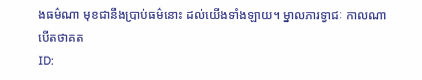ងធម៌ណា មុខជានឹងប្រាប់ធម៌នោះ ដល់យើងទាំងឡាយ។ ម្នាលភារទ្វាជៈ កាលណា បើតថាគត
ID: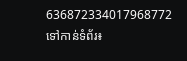636872334017968772
ទៅកាន់ទំព័រ៖